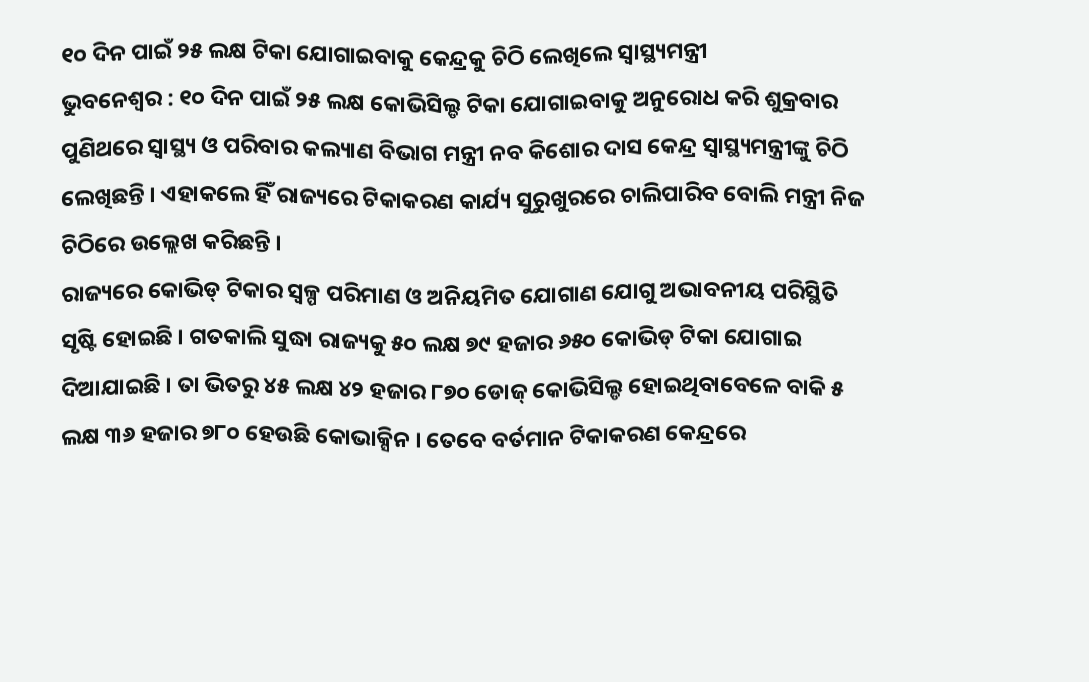୧୦ ଦିନ ପାଇଁ ୨୫ ଲକ୍ଷ ଟିକା ଯୋଗାଇବାକୁ କେନ୍ଦ୍ରକୁ ଚିଠି ଲେଖିଲେ ସ୍ୱାସ୍ଥ୍ୟମନ୍ତ୍ରୀ
ଭୁବନେଶ୍ୱର : ୧୦ ଦିନ ପାଇଁ ୨୫ ଲକ୍ଷ କୋଭିସିଲ୍ଡ ଟିକା ଯୋଗାଇବାକୁ ଅନୁରୋଧ କରି ଶୁକ୍ରବାର ପୁଣିଥରେ ସ୍ୱାସ୍ଥ୍ୟ ଓ ପରିବାର କଲ୍ୟାଣ ବିଭାଗ ମନ୍ତ୍ରୀ ନବ କିଶୋର ଦାସ କେନ୍ଦ୍ର ସ୍ୱାସ୍ଥ୍ୟମନ୍ତ୍ରୀଙ୍କୁ ଚିଠି ଲେଖିଛନ୍ତି । ଏହାକଲେ ହିଁ ରାଜ୍ୟରେ ଟିକାକରଣ କାର୍ଯ୍ୟ ସୁରୁଖୁରରେ ଚାଲିପାରିବ ବୋଲି ମନ୍ତ୍ରୀ ନିଜ ଚିଠିରେ ଉଲ୍ଲେଖ କରିଛନ୍ତି ।
ରାଜ୍ୟରେ କୋଭିଡ୍ ଟିକାର ସ୍ୱଳ୍ପ ପରିମାଣ ଓ ଅନିୟମିତ ଯୋଗାଣ ଯୋଗୁ ଅଭାବନୀୟ ପରିସ୍ଥିତି ସୃଷ୍ଟି ହୋଇଛି । ଗତକାଲି ସୁଦ୍ଧା ରାଜ୍ୟକୁ ୫୦ ଲକ୍ଷ ୭୯ ହଜାର ୬୫୦ କୋଭିଡ୍ ଟିକା ଯୋଗାଇ ଦିଆଯାଇଛି । ତା ଭିତରୁ ୪୫ ଲକ୍ଷ ୪୨ ହଜାର ୮୭୦ ଡୋଜ୍ କୋଭିସିଲ୍ଡ ହୋଇଥିବାବେଳେ ବାକି ୫ ଲକ୍ଷ ୩୬ ହଜାର ୭୮୦ ହେଉଛି କୋଭାକ୍ସିନ । ତେବେ ବର୍ତମାନ ଟିକାକରଣ କେନ୍ଦ୍ରରେ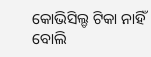କୋଭିସିଲ୍ଡ ଟିକା ନାହିଁ ବୋଲି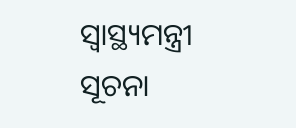ସ୍ୱାସ୍ଥ୍ୟମନ୍ତ୍ରୀ ସୂଚନା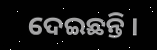ଦେଇଛନ୍ତି ।